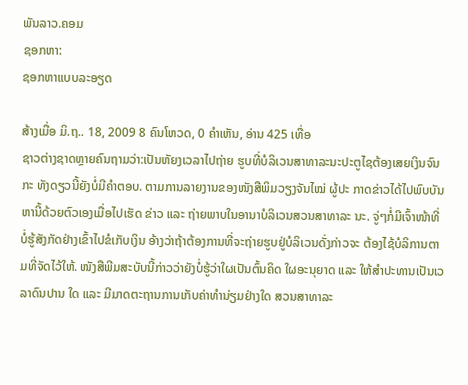ພັນລາວ.ຄອມ
ຊອກຫາ:
ຊອກຫາແບບລະອຽດ

ສ້າງເມື່ອ ມິ.ຖ.. 18, 2009 8 ຄົນໂຫວດ, 0 ຄຳເຫັນ, ອ່ານ 425 ເທື່ອ
ຊາວຕ່າງຊາດຫຼາຍຄົນຖາມວ່າ:ເປັນຫັຍງເວລາໄປຖ່າຍ ຮູບທີ່ບໍລິເວນສາທາລະນະປະຕູໄຊຕ້ອງເສຍເງິນຈົນກະ ທັງດຽວນີ້ຍັງບໍ່ມີຄຳຕອບ. ຕາມການລາຍງານຂອງໜັງສືພິມວຽງຈັນໄໝ່ ຜູ້ປະ ກາດຂ່າວໄດ້ໄປພົບບັນຫານີ້ດ້ວຍຕົວເອງເມື່ອໄປເຮັດ ຂ່າວ ແລະ ຖ່າຍພາບໃນອານາບໍລິເວນສວນສາທາລະ ນະ. ຈູ່ໆກໍ່ມີເຈົ້າໜ້າທີ່ບໍ່ຮູ້ສັງກັດຢ່າງເຂົ້າໄປຂໍເກັບເງິນ ອ້າງວ່າຖ້າຕ້ອງການທີ່ຈະຖ່າຍຮູບຢູ່ບໍລິເວນດັ່ງກ່າວຈະ ຕ້ອງໄຊ້ບໍລິການຕາມທີ່ຈັດໄວ້ໃຫ້. ໜັງສືພີມສະບັບນີ້ກ່າວວ່າຍັງບໍ່ຮູ້ວ່າໃຜເປັນຕົ້ນຄິດ ໃຜອະນຸຍາດ ແລະ ໃຫ້ສຳປະທານເປັນເວລາດົນປານ ໃດ ແລະ ມີມາດຕະຖານການເກັບຄ່າທຳນ່ຽມຢ່າງໃດ ສວນສາທາລະ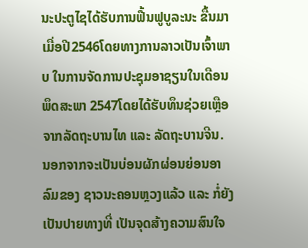ນະປະຕູໄຊໄດ້ຮັບການຟື້ນຟູບູລະນະ ຂື້ນມາເມື່ອປີ2546ໂດຍທາງການລາວເປັນເຈົ້າພາບ ໃນການຈັດການປະຊຸມອາຊຽນໃນເດືອນພຶດສະພາ 2547ໂດຍໄດ້ຮັບທຶນຊ່ວຍເຫຼືອຈາກລັດຖະບານໄທ ແລະ ລັດຖະບານຈີນ. ນອກຈາກຈະເປັນບ່ອນຜັກຜ່ອນຍ່ອນອາລົມຂອງ ຊາວນະຄອນຫຼວງແລ້ວ ແລະ ກໍ່ຍັງເປັນປາຍທາງທີ່ ເປັນຈຸດສ້າງຄວາມສົນໃຈ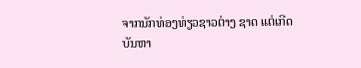ຈາກນັກທ່ອງທ່ຽວຊາວຕ່າງ ຊາດ ແຕ່ເກີດບັນຫາ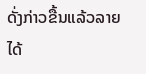ດັ່ງກ່າວຂື້ນແລ້ວລາຍໄດ້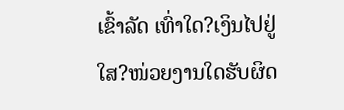ເຂົ້າລັດ ເທົ່າໃດ?ເງິນໄປຢູ່ໃສ?ໜ່ວຍງານໃດຮັບຜິດ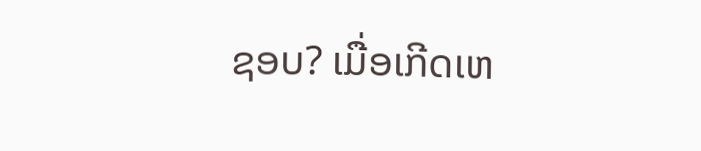ຊອບ? ເມື່ອເກີດເຫ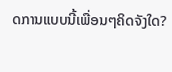ດການແບບນີ້ເພື່ອນໆຄິດຈັງໃດ?